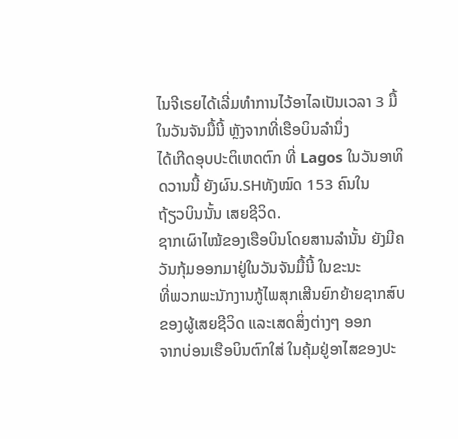ໄນຈີເຣຍໄດ້ເລີ່ມທໍາການໄວ້ອາໄລເປັນເວລາ 3 ມື້ ໃນວັນຈັນມື້ນີ້ ຫຼັງຈາກທີ່ເຮືອບິນລໍານຶ່ງ
ໄດ້ເກີດອຸບປະຕິເຫດຕົກ ທີ່ Lagos ໃນວັນອາທິດວານນີ້ ຍັງຜົນ.SHທັງໝົດ 153 ຄົນໃນ
ຖ້ຽວບິນນັ້ນ ເສຍຊີວິດ.
ຊາກເຜົາໄໝ້ຂອງເຮືອບິນໂດຍສານລໍານັ້ນ ຍັງມີຄວັນກຸ້ມອອກມາຢູ່ໃນວັນຈັນມື້ນີ້ ໃນຂະນະ
ທີ່ພວກພະນັກງານກູ້ໄພສຸກເສີນຍົກຍ້າຍຊາກສົບຂອງຜູ້ເສຍຊີວິດ ແລະເສດສິ່ງຕ່າງໆ ອອກ
ຈາກບ່ອນເຮືອບິນຕົກໃສ່ ໃນຄຸ້ມຢູ່ອາໄສຂອງປະ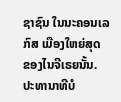ຊາຊົນ ໃນນະຄອນເລກົສ ເມືອງໃຫຍ່ສຸດ
ຂອງໄນຈີເຣຍນັ້ນ.
ປະທານາທີບໍ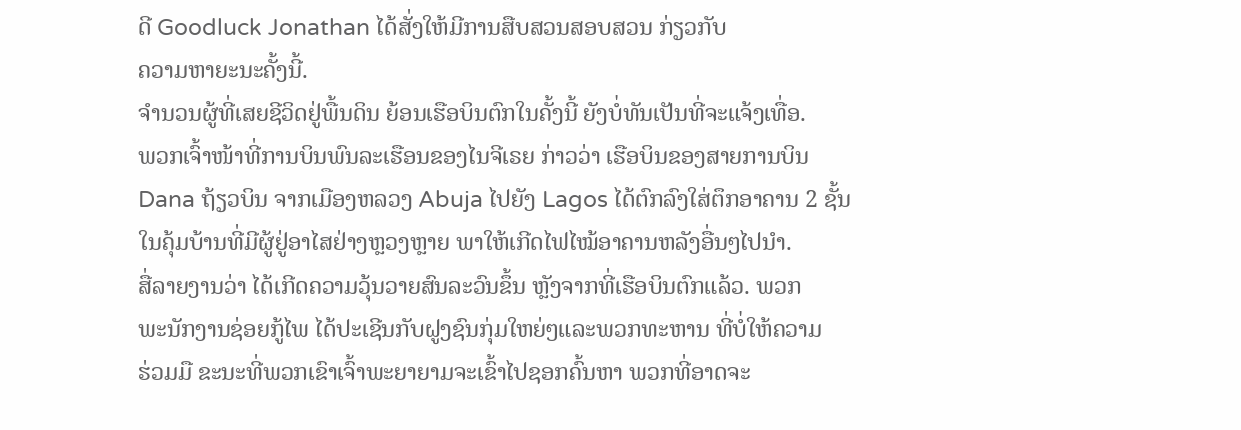ດີ Goodluck Jonathan ໄດ້ສັ່ງໃຫ້ມີການສືບສວນສອບສວນ ກ່ຽວກັບ
ຄວາມຫາຍະນະຄັ້ງນີ້.
ຈໍານວນຜູ້ທີ່ເສຍຊີວິດຢູ່ພື້ນດິນ ຍ້ອນເຮືອບິນຕົກໃນຄັ້ງນີ້ ຍັງບໍ່ທັນເປັນທີ່ຈະແຈ້ງເທື່ອ.
ພວກເຈົ້າໜ້າທີ່ການບິນພົນລະເຮືອນຂອງໄນຈີເຣຍ ກ່າວວ່າ ເຮືອບິນຂອງສາຍການບິນ
Dana ຖ້ຽວບິນ ຈາກເມືອງຫລວງ Abuja ໄປຍັງ Lagos ໄດ້ຕົກລົງໃສ່ຕຶກອາຄານ 2 ຊັ້ນ
ໃນຄຸ້ມບ້ານທີ່ມີຜູ້ຢູ່ອາໄສຢ່າງຫຼວງຫຼາຍ ພາໃຫ້ເກີດໄຟໄໝ້ອາຄານຫລັງອື່ນໆໄປນໍາ.
ສື່ລາຍງານວ່າ ໄດ້ເກີດຄວາມວຸ້ນວາຍສົນລະວົນຂຶ້ນ ຫຼັງຈາກທີ່ເຮືອບິນຕົກແລ້ວ. ພວກ
ພະນັກງານຊ່ອຍກູ້ໄພ ໄດ້ປະເຊີນກັບຝູງຊົນກຸ່ມໃຫຍ່ໆແລະພວກທະຫານ ທີ່ບໍ່ໃຫ້ຄວາມ
ຮ່ວມມື ຂະນະທີ່ພວກເຂົາເຈົ້າພະຍາຍາມຈະເຂົ້າໄປຊອກຄົ້ນຫາ ພວກທີ່ອາດຈະ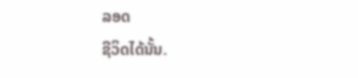ລອດ
ຊີວິດໄດ້ນັ້ນ.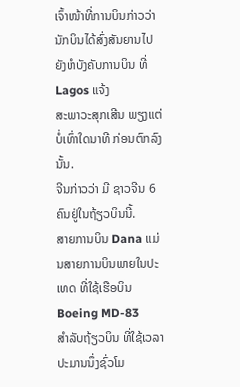ເຈົ້າໜ້າທີ່ການບິນກ່າວວ່າ ນັກບິນໄດ້ສົ່ງສັນຍານໄປຍັງຫໍບັງຄັບການບິນ ທີ່ Lagos ແຈ້ງ
ສະພາວະສຸກເສີນ ພຽງແຕ່ບໍ່ເທົ່າໃດນາທີ ກ່ອນຕົກລົງນັ້ນ.
ຈີນກ່າວວ່າ ມີ ຊາວຈີນ 6 ຄົນຢູ່ໃນຖ້ຽວບິນນີ້.
ສາຍການບິນ Dana ແມ່ນສາຍການບິນພາຍໃນປະເທດ ທີ່ໃຊ້ເຮືອບິນ Boeing MD-83
ສໍາລັບຖ້ຽວບິນ ທີ່ໃຊ້ເວລາປະມານນຶ່ງຊົ່ວໂມ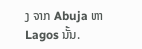ງ ຈາກ Abuja ຫາ Lagos ນັ້ນ.